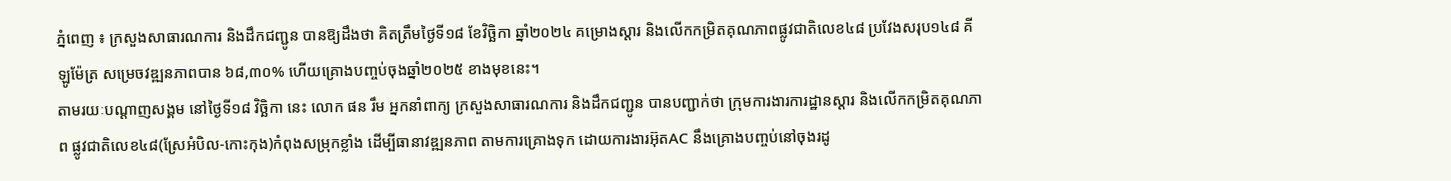ភ្នំពេញ ៖ ក្រសួងសាធារណការ និងដឹកជញ្ជូន បានឱ្យដឹងថា គិតត្រឹមថ្ងៃទី១៨ ខែវិច្ឆិកា ឆ្នាំ២០២៤ គម្រោងស្តារ និងលើកកម្រិតគុណភាពផ្លូវជាតិលេខ៤៨ ប្រវែងសរុប១៤៨ គីឡូម៉ែត្រ សម្រេចវឌ្ឍនភាពបាន ៦៨,៣០% ហើយគ្រោងបញ្ចប់ចុងឆ្នាំ២០២៥ ខាងមុខនេះ។
តាមរយៈបណ្ដាញសង្គម នៅថ្ងៃទី១៨ វិច្ឆិកា នេះ លោក ផន រឹម អ្នកនាំពាក្យ ក្រសួងសាធារណការ និងដឹកជញ្ជូន បានបញ្ជាក់ថា ក្រុមការងារការដ្ឋានស្តារ និងលើកកម្រិតគុណភាព ផ្លូវជាតិលេខ៤៨(ស្រែអំបិល-កោះកុង)កំពុងសម្រុកខ្លាំង ដើម្បីធានាវឌ្ឍនភាព តាមការគ្រោងទុក ដោយការងារអ៊ុតAC នឹងគ្រោងបញ្ចប់នៅចុងរដូ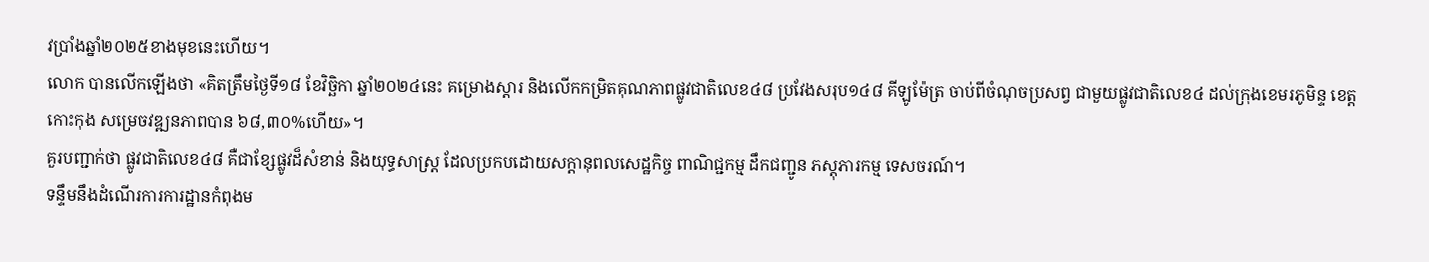វប្រាំងឆ្នាំ២០២៥ខាងមុខនេះហើយ។
លោក បានលើកឡើងថា «គិតត្រឹមថ្ងៃទី១៨ ខែវិច្ឆិកា ឆ្នាំ២០២៤នេះ គម្រោងស្តារ និងលើកកម្រិតគុណភាពផ្លូវជាតិលេខ៤៨ ប្រវែងសរុប១៤៨ គីឡូម៉ែត្រ ចាប់ពីចំណុចប្រសព្វ ជាមួយផ្លូវជាតិលេខ៤ ដល់ក្រុងខេមរភូមិន្ទ ខេត្តកោះកុង សម្រេចវឌ្ឍនភាពបាន ៦៨,៣០%ហើយ»។
គួរបញ្ជាក់ថា ផ្លូវជាតិលេខ៤៨ គឺជាខ្សែផ្លូវដ៏សំខាន់ និងយុទ្ធសាស្ត្រ ដែលប្រកបដោយសក្តានុពលសេដ្ឋកិច្ច ពាណិជ្ជកម្ម ដឹកជញ្ជូន ភស្តុភារកម្ម ទេសចរណ៍។
ទន្ទឹមនឹងដំណើរការការដ្ឋានកំពុងម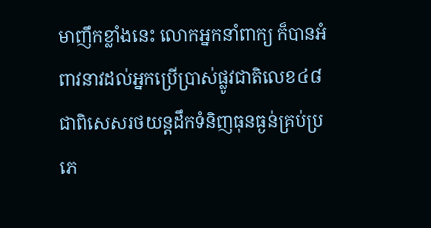មាញឹកខ្លាំងនេះ លោកអ្នកនាំពាក្យ ក៏បានអំពាវនាវដល់អ្នកប្រើប្រាស់ផ្លូវជាតិលេខ៤៨ ជាពិសេសរថយន្តដឹកទំនិញធុនធ្ងន់គ្រប់ប្រភេ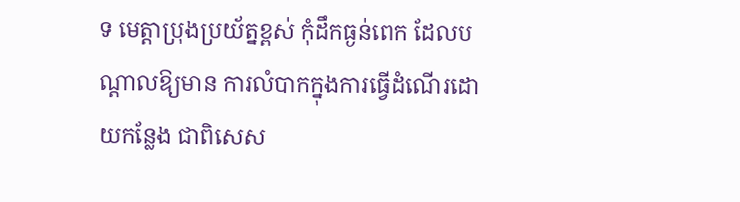ទ មេត្តាប្រុងប្រយ័ត្នខ្ពស់ កុំដឹកធ្ងន់ពេក ដែលបណ្តាលឱ្យមាន ការលំបាកក្នុងការធ្វើដំណើរដោយកន្លែង ជាពិសេស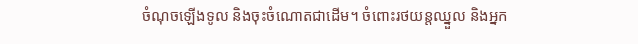ចំណុចឡើងទូល និងចុះចំណោតជាដើម។ ចំពោះរថយន្តឈ្នួល និងអ្នក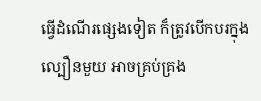ធ្វើដំណើរផ្សេងទៀត ក៏ត្រូវបើកបរក្នុងល្បឿនមួយ អាចគ្រប់គ្រង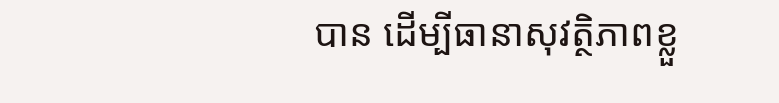បាន ដើម្បីធានាសុវត្ថិភាពខ្លួ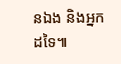នឯង និងអ្នកដទៃ៕